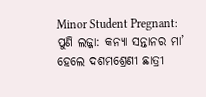Minor Student Pregnant: ପୁଣି ଲଜ୍ଜା: କନ୍ୟା ସନ୍ତାନର ମା’ ହେଲେ ଦଶମଶ୍ରେଣୀ ଛାତ୍ରୀ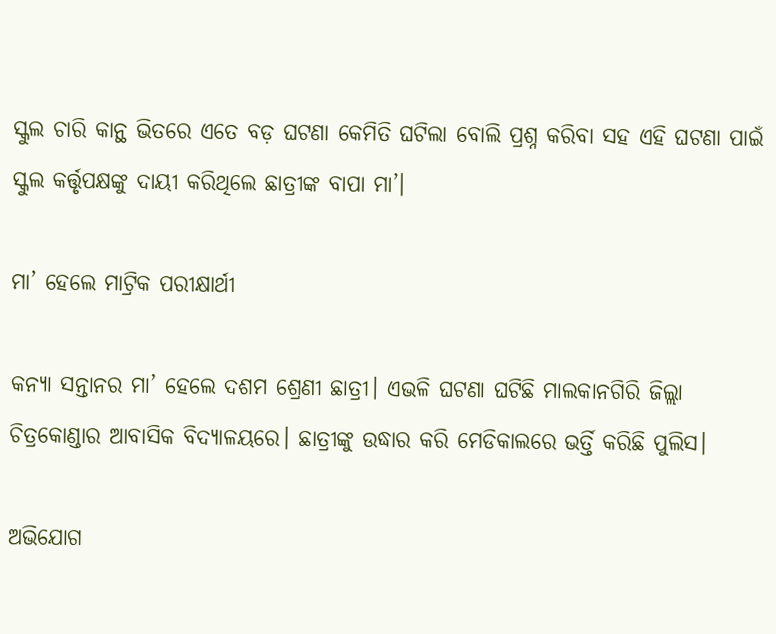ସ୍କୁଲ ଚାରି କାନ୍ଥ ଭିତରେ ଏତେ ବଡ଼ ଘଟଣା କେମିତି ଘଟିଲା ବୋଲି ପ୍ରଶ୍ନ କରିବା ସହ ଏହି ଘଟଣା ପାଇଁ ସ୍କୁଲ କର୍ତ୍ତୃପକ୍ଷଙ୍କୁ ଦାୟୀ କରିଥିଲେ ଛାତ୍ରୀଙ୍କ ବାପା ମା’।

ମା’ ହେଲେ ମାଟ୍ରିକ ପରୀକ୍ଷାର୍ଥୀ

କନ୍ୟା ସନ୍ତାନର ମା’ ହେଲେ ଦଶମ ଶ୍ରେଣୀ ଛାତ୍ରୀ। ଏଭଳି ଘଟଣା ଘଟିଛି ମାଲକାନଗିରି ଜିଲ୍ଲା ଚିତ୍ରକୋଣ୍ଡାର ଆବାସିକ ବିଦ୍ୟାଳୟରେ। ଛାତ୍ରୀଙ୍କୁ ଉଦ୍ଧାର କରି ମେଡିକାଲରେ ଭର୍ତ୍ତି କରିଛି ପୁଲିସ।

ଅଭିଯୋଗ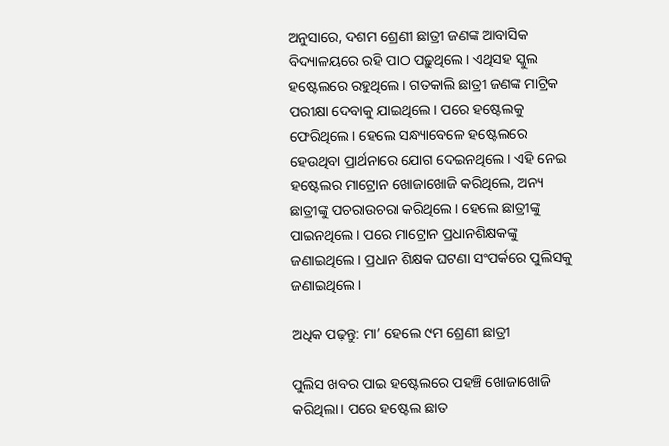ଅନୁସାରେ, ଦଶମ ଶ୍ରେଣୀ ଛାତ୍ରୀ ଜଣଙ୍କ ଆବାସିକ ବିଦ୍ୟାଳୟରେ ରହି ପାଠ ପଢ଼ୁଥିଲେ। ଏଥିସହ ସ୍କୁଲ ହଷ୍ଟେଲରେ ରହୁଥିଲେ। ଗତକାଲି ଛାତ୍ରୀ ଜଣଙ୍କ ମାଟ୍ରିକ ପରୀକ୍ଷା ଦେବାକୁ ଯାଇଥିଲେ। ପରେ ହଷ୍ଟେଲକୁ ଫେରିଥିଲେ। ହେଲେ ସନ୍ଧ୍ୟାବେଳେ ହଷ୍ଟେଲରେ ହେଉଥିବା ପ୍ରାର୍ଥନାରେ ଯୋଗ ଦେଇନଥିଲେ। ଏହି ନେଇ ହଷ୍ଟେଲର ମାଟ୍ରୋନ ଖୋଜାଖୋଜି କରିଥିଲେ, ଅନ୍ୟ ଛାତ୍ରୀଙ୍କୁ ପଚରାଉଚରା କରିଥିଲେ। ହେଲେ ଛାତ୍ରୀଙ୍କୁ ପାଇନଥିଲେ। ପରେ ମାଟ୍ରୋନ ପ୍ରଧାନଶିକ୍ଷକଙ୍କୁ ଜଣାଇଥିଲେ। ପ୍ରଧାନ ଶିକ୍ଷକ ଘଟଣା ସଂପର୍କରେ ପୁଲିସକୁ ଜଣାଇଥିଲେ।

ଅଧିକ ପଢ଼ନ୍ତୁ: ମା’ ହେଲେ ୯ମ ଶ୍ରେଣୀ ଛାତ୍ରୀ

ପୁଲିସ ଖବର ପାଇ ହଷ୍ଟେଲରେ ପହଞ୍ଚି ଖୋଜାଖୋଜି କରିଥିଲା। ପରେ ହଷ୍ଟେଲ ଛାତ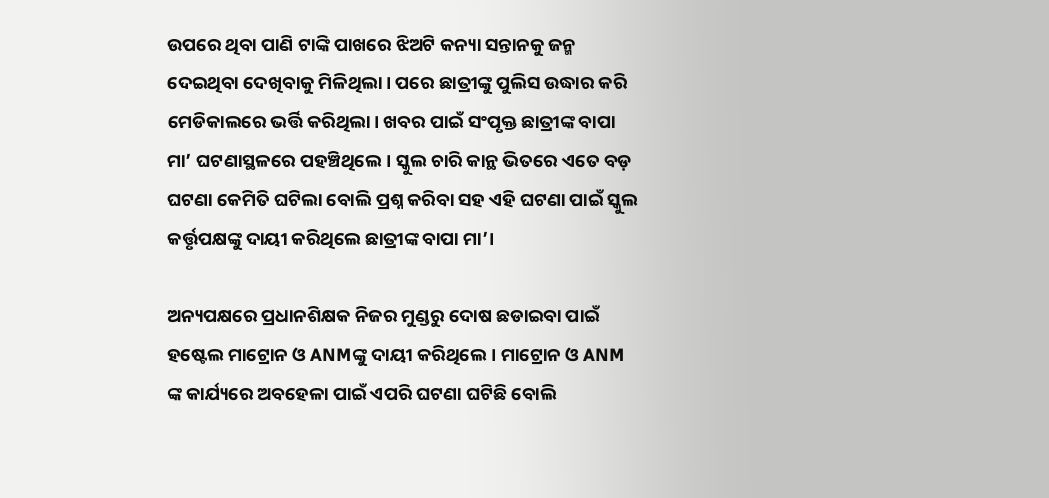ଉପରେ ଥିବା ପାଣି ଟାଙ୍କି ପାଖରେ ଝିଅଟି କନ୍ୟା ସନ୍ତାନକୁ ଜନ୍ମ ଦେଇଥିବା ଦେଖିବାକୁ ମିଳିଥିଲା। ପରେ ଛାତ୍ରୀଙ୍କୁ ପୁଲିସ ଉଦ୍ଧାର କରି ମେଡିକାଲରେ ଭର୍ତ୍ତି କରିଥିଲା। ଖବର ପାଇଁ ସଂପୃକ୍ତ ଛାତ୍ରୀଙ୍କ ବାପା ମା’ ଘଟଣାସ୍ଥଳରେ ପହଞ୍ଚିଥିଲେ। ସ୍କୁଲ ଚାରି କାନ୍ଥ ଭିତରେ ଏତେ ବଡ଼ ଘଟଣା କେମିତି ଘଟିଲା ବୋଲି ପ୍ରଶ୍ନ କରିବା ସହ ଏହି ଘଟଣା ପାଇଁ ସ୍କୁଲ କର୍ତ୍ତୃପକ୍ଷଙ୍କୁ ଦାୟୀ କରିଥିଲେ ଛାତ୍ରୀଙ୍କ ବାପା ମା’।

ଅନ୍ୟପକ୍ଷରେ ପ୍ରଧାନଶିକ୍ଷକ ନିଜର ମୁଣ୍ଡରୁ ଦୋଷ ଛଡାଇବା ପାଇଁ ହଷ୍ଟେଲ ମାଟ୍ରୋନ ଓ ANMଙ୍କୁ ଦାୟୀ କରିଥିଲେ। ମାଟ୍ରୋନ ଓ ANM ଙ୍କ କାର୍ଯ୍ୟରେ ଅବହେଳା ପାଇଁ ଏପରି ଘଟଣା ଘଟିଛି ବୋଲି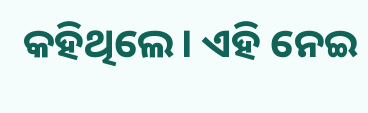କହିଥିଲେ। ଏହି ନେଇ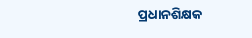ପ୍ରଧାନଶିକ୍ଷକ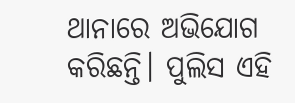ଥାନାରେ ଅଭିଯୋଗ କରିଛନ୍ତି। ପୁଲିସ ଏହି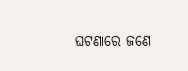ଘଟଣାରେ ଜଣେ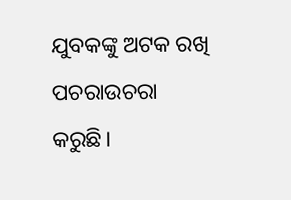ଯୁବକଙ୍କୁ ଅଟକ ରଖି ପଚରାଉଚରା କରୁଛି।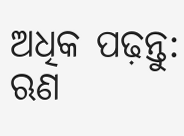ଅଧିକ ପଢ଼ନ୍ତୁ: ଋଣ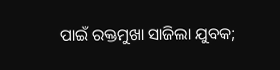ପାଇଁ ରକ୍ତମୁଖା ସାଜିଲା ଯୁବକ;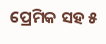ପ୍ରେମିକ ସହ ୫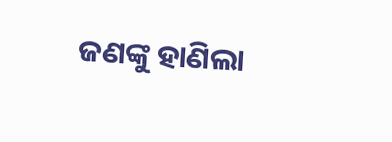ଜଣଙ୍କୁ ହାଣିଲା